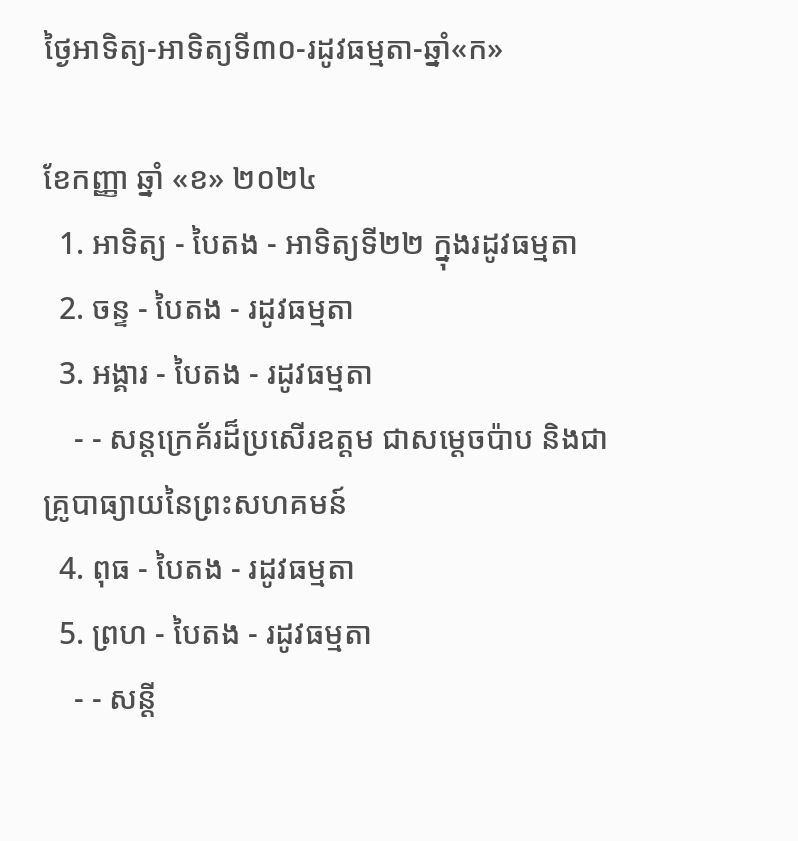ថ្ងៃអាទិត្យ-អាទិត្យទី៣០-រដូវធម្មតា-ឆ្នាំ«ក»

ខែកញ្ញា ឆ្នាំ «ខ» ២០២៤
  1. អាទិត្យ - បៃតង - អាទិត្យទី២២ ក្នុងរដូវធម្មតា
  2. ចន្ទ - បៃតង - រដូវធម្មតា
  3. អង្គារ - បៃតង - រដូវធម្មតា
    - - សន្តក្រេគ័រដ៏ប្រសើរឧត្តម ជាសម្ដេចប៉ាប និងជាគ្រូបាធ្យាយនៃព្រះសហគមន៍
  4. ពុធ - បៃតង - រដូវធម្មតា
  5. ព្រហ - បៃតង - រដូវធម្មតា
    - - សន្តី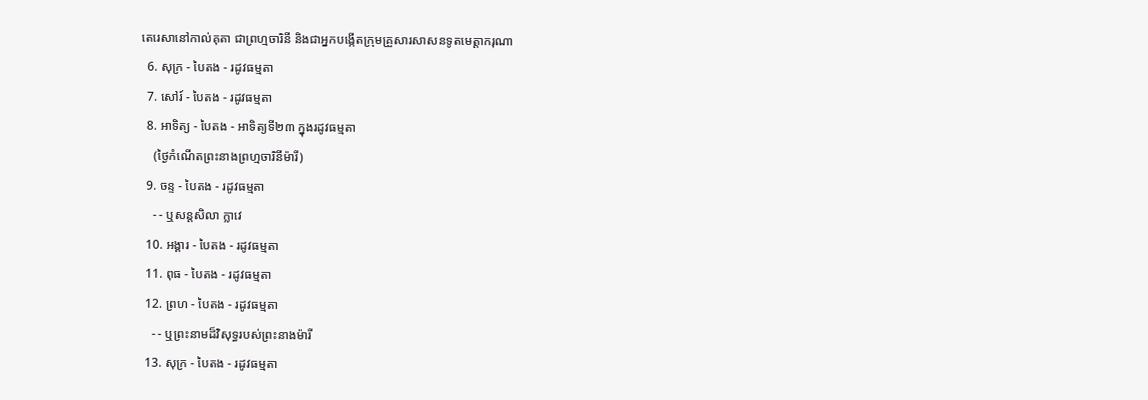តេរេសានៅកាល់គុតា ជាព្រហ្មចារិនី និងជាអ្នកបង្កើតក្រុមគ្រួសារសាសនទូតមេត្ដាករុណា
  6. សុក្រ - បៃតង - រដូវធម្មតា
  7. សៅរ៍ - បៃតង - រដូវធម្មតា
  8. អាទិត្យ - បៃតង - អាទិត្យទី២៣ ក្នុងរដូវធម្មតា
    (ថ្ងៃកំណើតព្រះនាងព្រហ្មចារិនីម៉ារី)
  9. ចន្ទ - បៃតង - រដូវធម្មតា
    - - ឬសន្តសិលា ក្លាវេ
  10. អង្គារ - បៃតង - រដូវធម្មតា
  11. ពុធ - បៃតង - រដូវធម្មតា
  12. ព្រហ - បៃតង - រដូវធម្មតា
    - - ឬព្រះនាមដ៏វិសុទ្ធរបស់ព្រះនាងម៉ារី
  13. សុក្រ - បៃតង - រដូវធម្មតា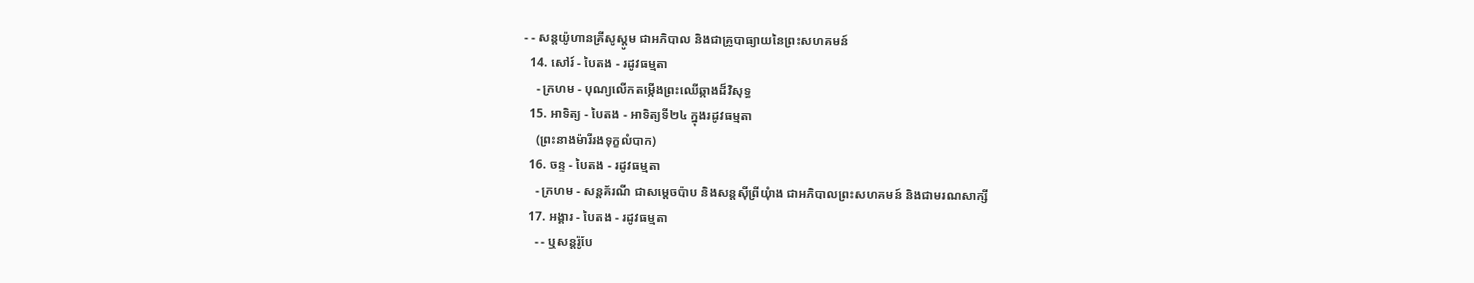- - សន្តយ៉ូហានគ្រីសូស្តូម ជាអភិបាល និងជាគ្រូបាធ្យាយនៃព្រះសហគមន៍
  14. សៅរ៍ - បៃតង - រដូវធម្មតា
    - ក្រហម - បុណ្យលើកតម្កើងព្រះឈើឆ្កាងដ៏វិសុទ្ធ
  15. អាទិត្យ - បៃតង - អាទិត្យទី២៤ ក្នុងរដូវធម្មតា
    (ព្រះនាងម៉ារីរងទុក្ខលំបាក)
  16. ចន្ទ - បៃតង - រដូវធម្មតា
    - ក្រហម - សន្តគ័រណី ជាសម្ដេចប៉ាប និងសន្តស៊ីព្រីយុំាង ជាអភិបាលព្រះសហគមន៍ និងជាមរណសាក្សី
  17. អង្គារ - បៃតង - រដូវធម្មតា
    - - ឬសន្តរ៉ូបែ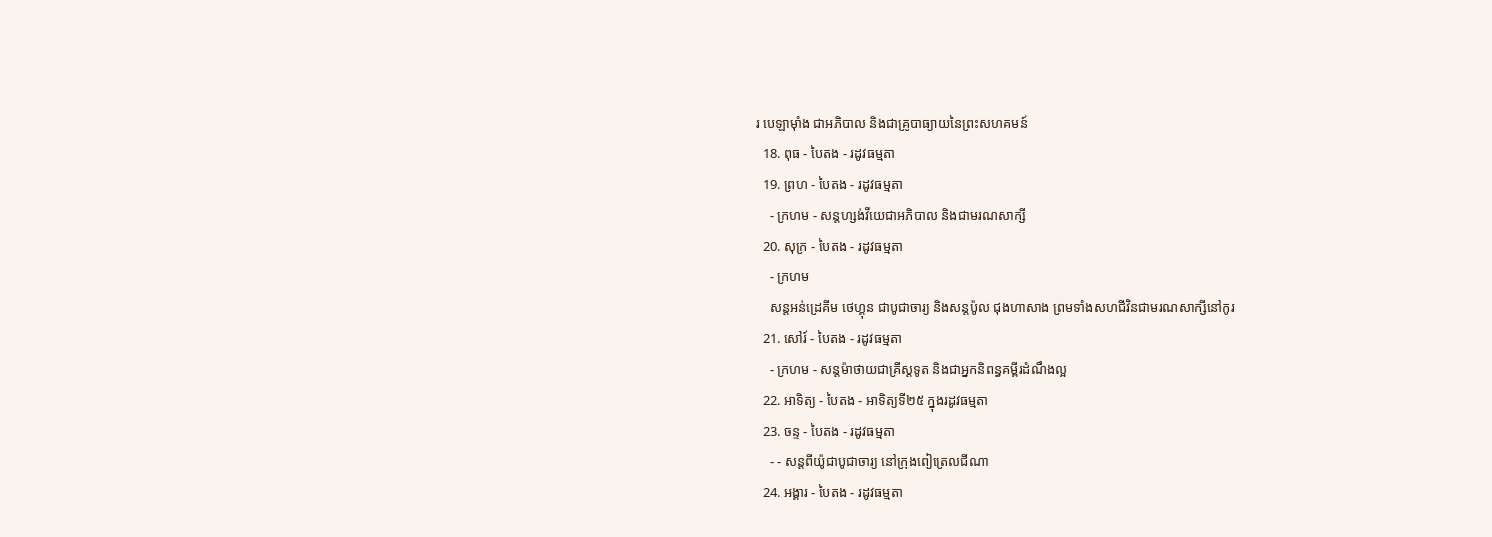រ បេឡាម៉ាំង ជាអភិបាល និងជាគ្រូបាធ្យាយនៃព្រះសហគមន៍
  18. ពុធ - បៃតង - រដូវធម្មតា
  19. ព្រហ - បៃតង - រដូវធម្មតា
    - ក្រហម - សន្តហ្សង់វីយេជាអភិបាល និងជាមរណសាក្សី
  20. សុក្រ - បៃតង - រដូវធម្មតា
    - ក្រហម
    សន្តអន់ដ្រេគីម ថេហ្គុន ជាបូជាចារ្យ និងសន្តប៉ូល ជុងហាសាង ព្រមទាំងសហជីវិនជាមរណសាក្សីនៅកូរ
  21. សៅរ៍ - បៃតង - រដូវធម្មតា
    - ក្រហម - សន្តម៉ាថាយជាគ្រីស្តទូត និងជាអ្នកនិពន្ធគម្ពីរដំណឹងល្អ
  22. អាទិត្យ - បៃតង - អាទិត្យទី២៥ ក្នុងរដូវធម្មតា
  23. ចន្ទ - បៃតង - រដូវធម្មតា
    - - សន្តពីយ៉ូជាបូជាចារ្យ នៅក្រុងពៀត្រេលជីណា
  24. អង្គារ - បៃតង - រដូវធម្មតា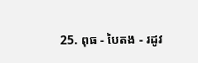25. ពុធ - បៃតង - រដូវ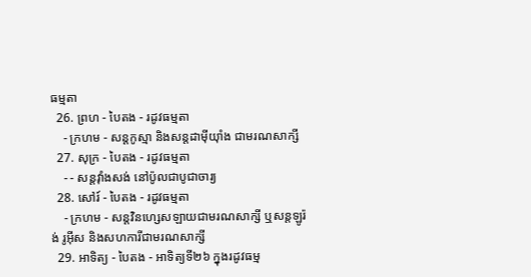ធម្មតា
  26. ព្រហ - បៃតង - រដូវធម្មតា
    - ក្រហម - សន្តកូស្មា និងសន្តដាម៉ីយុាំង ជាមរណសាក្សី
  27. សុក្រ - បៃតង - រដូវធម្មតា
    - - សន្តវុាំងសង់ នៅប៉ូលជាបូជាចារ្យ
  28. សៅរ៍ - បៃតង - រដូវធម្មតា
    - ក្រហម - សន្តវិនហ្សេសឡាយជាមរណសាក្សី ឬសន្តឡូរ៉ង់ រូអ៊ីស និងសហការីជាមរណសាក្សី
  29. អាទិត្យ - បៃតង - អាទិត្យទី២៦ ក្នុងរដូវធម្ម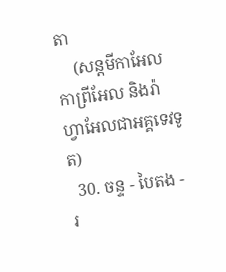តា
    (សន្តមីកាអែល កាព្រីអែល និងរ៉ាហ្វាអែលជាអគ្គទេវទូត)
  30. ចន្ទ - បៃតង - រ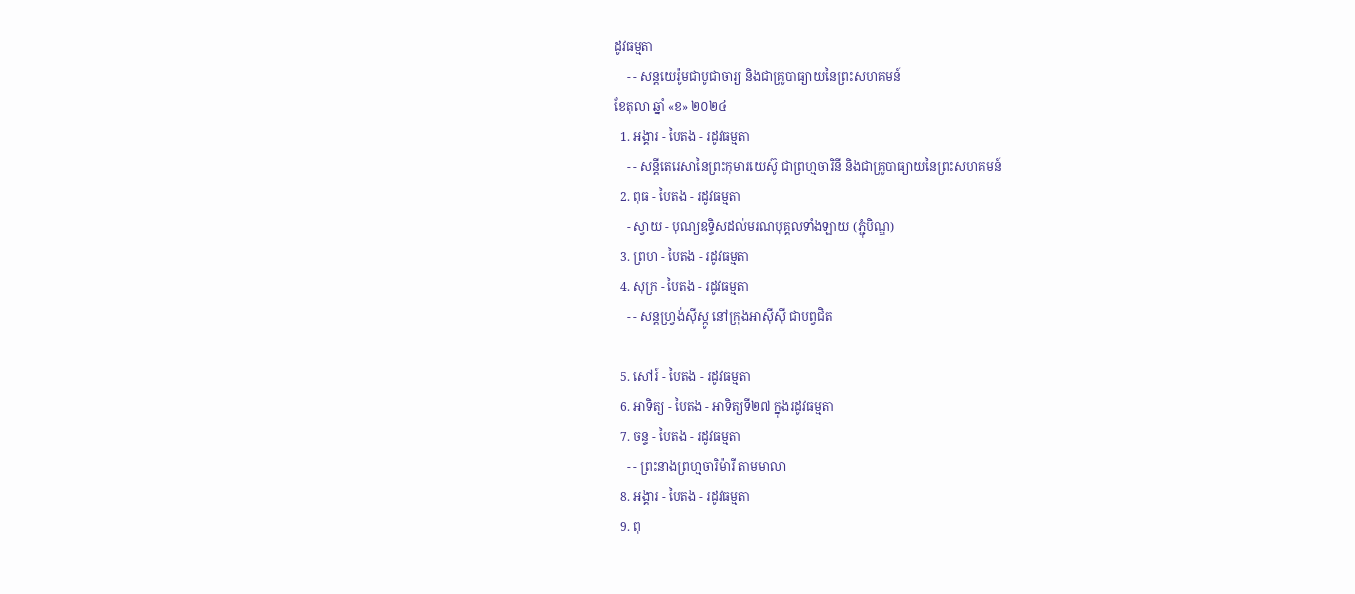ដូវធម្មតា
    - - សន្ដយេរ៉ូមជាបូជាចារ្យ និងជាគ្រូបាធ្យាយនៃព្រះសហគមន៍
ខែតុលា ឆ្នាំ «ខ» ២០២៤
  1. អង្គារ - បៃតង - រដូវធម្មតា
    - - សន្តីតេរេសានៃព្រះកុមារយេស៊ូ ជាព្រហ្មចារិនី និងជាគ្រូបាធ្យាយនៃព្រះសហគមន៍
  2. ពុធ - បៃតង - រដូវធម្មតា
    - ស្វាយ - បុណ្យឧទ្ទិសដល់មរណបុគ្គលទាំងឡាយ (ភ្ជុំបិណ្ឌ)
  3. ព្រហ - បៃតង - រដូវធម្មតា
  4. សុក្រ - បៃតង - រដូវធម្មតា
    - - សន្តហ្វ្រង់ស៊ីស្កូ នៅក្រុងអាស៊ីស៊ី ជាបព្វជិត

  5. សៅរ៍ - បៃតង - រដូវធម្មតា
  6. អាទិត្យ - បៃតង - អាទិត្យទី២៧ ក្នុងរដូវធម្មតា
  7. ចន្ទ - បៃតង - រដូវធម្មតា
    - - ព្រះនាងព្រហ្មចារិម៉ារី តាមមាលា
  8. អង្គារ - បៃតង - រដូវធម្មតា
  9. ពុ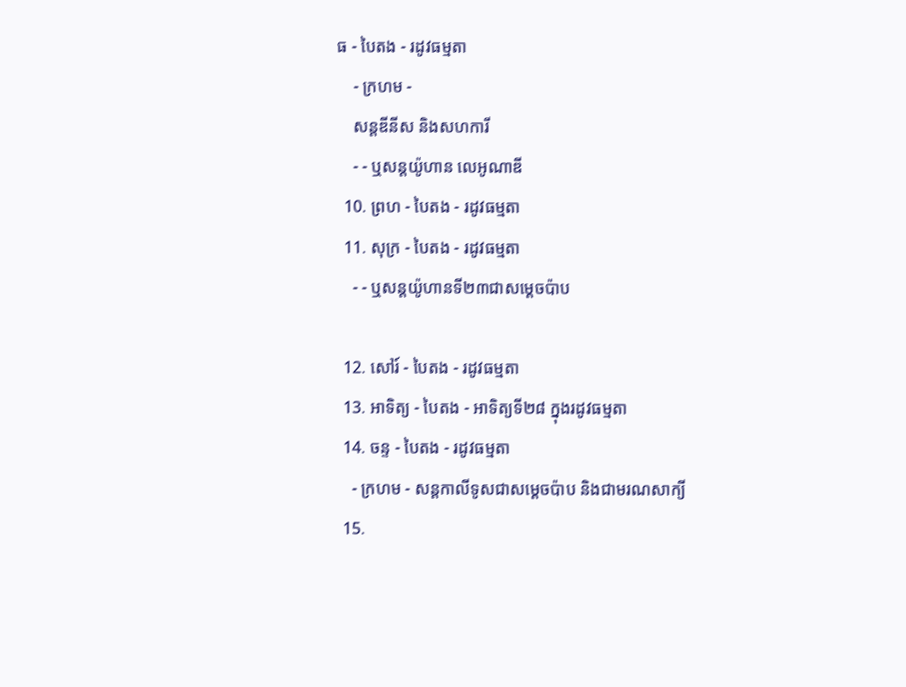ធ - បៃតង - រដូវធម្មតា
    - ក្រហម -
    សន្តឌីនីស និងសហការី
    - - ឬសន្តយ៉ូហាន លេអូណាឌី
  10. ព្រហ - បៃតង - រដូវធម្មតា
  11. សុក្រ - បៃតង - រដូវធម្មតា
    - - ឬសន្តយ៉ូហានទី២៣ជាសម្តេចប៉ាប

  12. សៅរ៍ - បៃតង - រដូវធម្មតា
  13. អាទិត្យ - បៃតង - អាទិត្យទី២៨ ក្នុងរដូវធម្មតា
  14. ចន្ទ - បៃតង - រដូវធម្មតា
    - ក្រហម - សន្ដកាលីទូសជាសម្ដេចប៉ាប និងជាមរណសាក្យី
  15.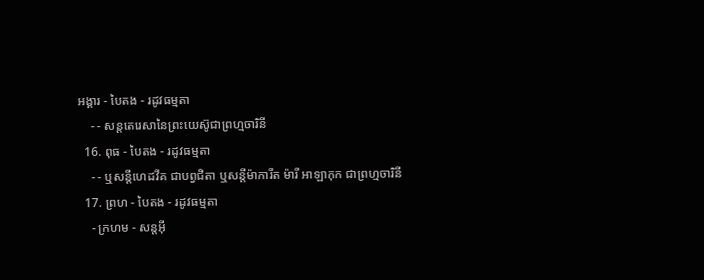អង្គារ - បៃតង - រដូវធម្មតា
    - - សន្តតេរេសានៃព្រះយេស៊ូជាព្រហ្មចារិនី
  16. ពុធ - បៃតង - រដូវធម្មតា
    - - ឬសន្ដីហេដវីគ ជាបព្វជិតា ឬសន្ដីម៉ាការីត ម៉ារី អាឡាកុក ជាព្រហ្មចារិនី
  17. ព្រហ - បៃតង - រដូវធម្មតា
    - ក្រហម - សន្តអ៊ី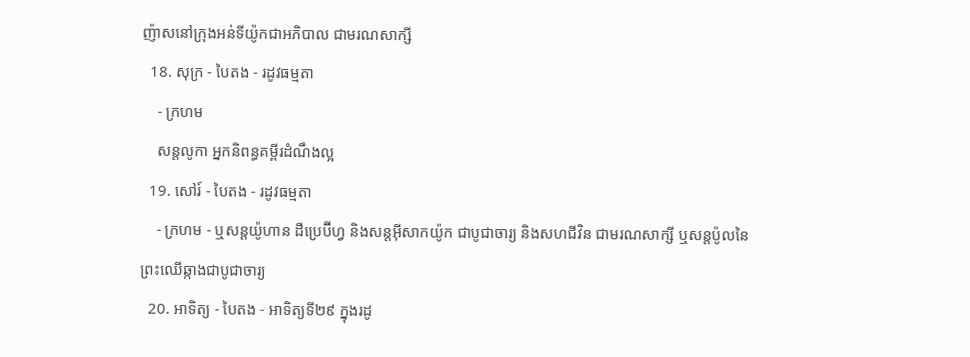ញ៉ាសនៅក្រុងអន់ទីយ៉ូកជាអភិបាល ជាមរណសាក្សី
  18. សុក្រ - បៃតង - រដូវធម្មតា
    - ក្រហម
    សន្តលូកា អ្នកនិពន្ធគម្ពីរដំណឹងល្អ
  19. សៅរ៍ - បៃតង - រដូវធម្មតា
    - ក្រហម - ឬសន្ដយ៉ូហាន ដឺប្រេប៊ីហ្វ និងសន្ដអ៊ីសាកយ៉ូក ជាបូជាចារ្យ និងសហជីវិន ជាមរណសាក្សី ឬសន្ដប៉ូលនៃព្រះឈើឆ្កាងជាបូជាចារ្យ
  20. អាទិត្យ - បៃតង - អាទិត្យទី២៩ ក្នុងរដូ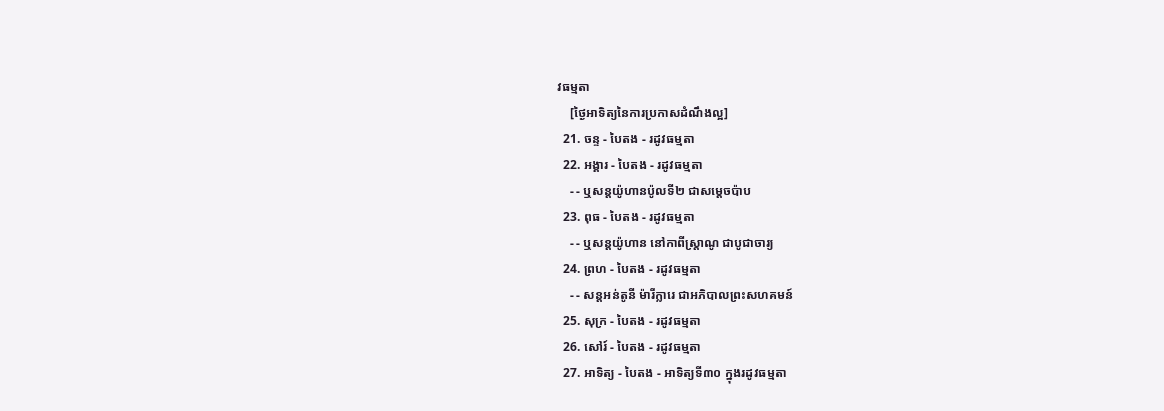វធម្មតា
    [ថ្ងៃអាទិត្យនៃការប្រកាសដំណឹងល្អ]
  21. ចន្ទ - បៃតង - រដូវធម្មតា
  22. អង្គារ - បៃតង - រដូវធម្មតា
    - - ឬសន្តយ៉ូហានប៉ូលទី២ ជាសម្ដេចប៉ាប
  23. ពុធ - បៃតង - រដូវធម្មតា
    - - ឬសន្ដយ៉ូហាន នៅកាពីស្រ្ដាណូ ជាបូជាចារ្យ
  24. ព្រហ - បៃតង - រដូវធម្មតា
    - - សន្តអន់តូនី ម៉ារីក្លារេ ជាអភិបាលព្រះសហគមន៍
  25. សុក្រ - បៃតង - រដូវធម្មតា
  26. សៅរ៍ - បៃតង - រដូវធម្មតា
  27. អាទិត្យ - បៃតង - អាទិត្យទី៣០ ក្នុងរដូវធម្មតា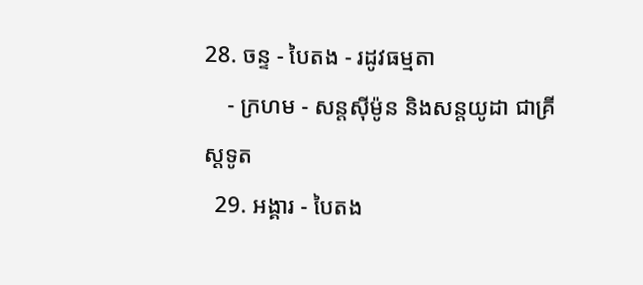28. ចន្ទ - បៃតង - រដូវធម្មតា
    - ក្រហម - សន្ដស៊ីម៉ូន និងសន្ដយូដា ជាគ្រីស្ដទូត
  29. អង្គារ - បៃតង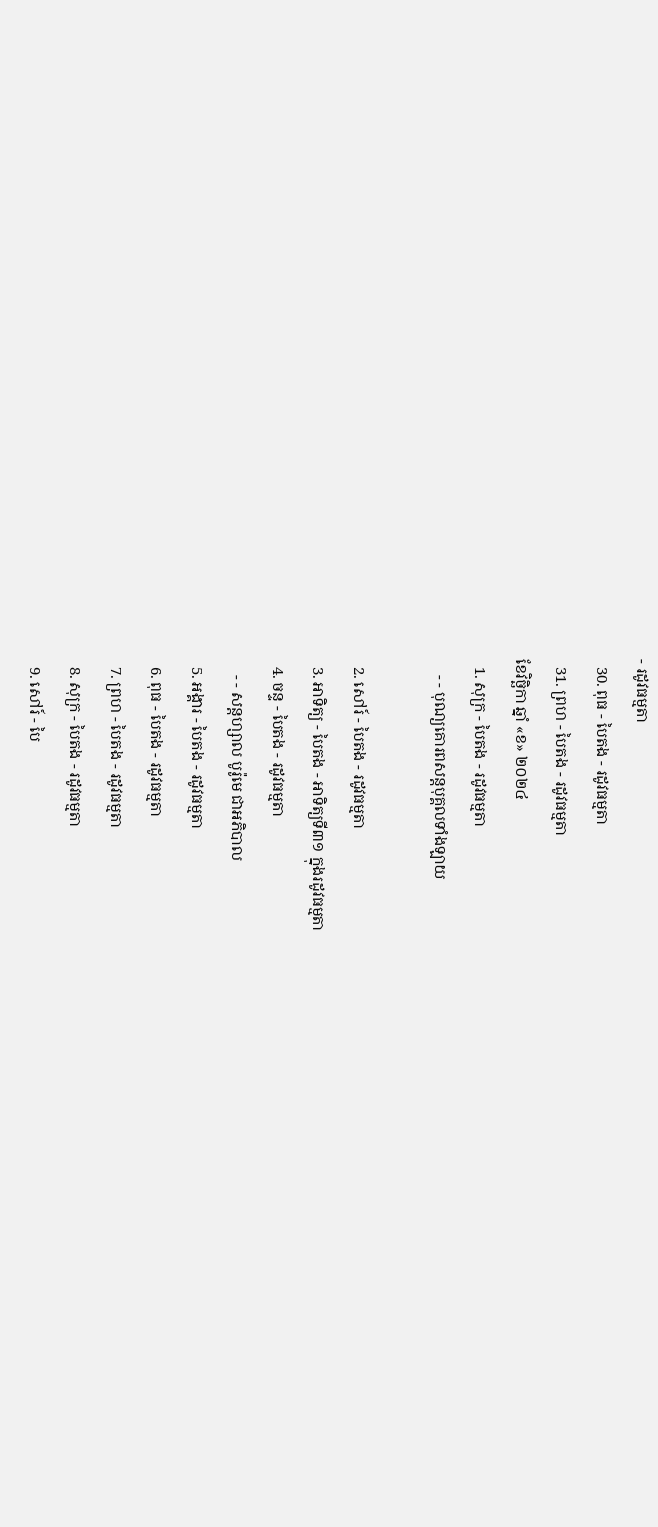- រដូវធម្មតា
  30. ពុធ - បៃតង - រដូវធម្មតា
  31. ព្រហ - បៃតង - រដូវធម្មតា
ខែវិច្ឆិកា ឆ្នាំ «ខ» ២០២៤
  1. សុក្រ - បៃតង - រដូវធម្មតា
    - - បុណ្យគោរពសន្ដបុគ្គលទាំងឡាយ

  2. សៅរ៍ - បៃតង - រដូវធម្មតា
  3. អាទិត្យ - បៃតង - អាទិត្យទី៣១ ក្នុងរដូវធម្មតា
  4. ចន្ទ - បៃតង - រដូវធម្មតា
    - - សន្ដហ្សាល បូរ៉ូមេ ជាអភិបាល
  5. អង្គារ - បៃតង - រដូវធម្មតា
  6. ពុធ - បៃតង - រដូវធម្មតា
  7. ព្រហ - បៃតង - រដូវធម្មតា
  8. សុក្រ - បៃតង - រដូវធម្មតា
  9. សៅរ៍ - បៃ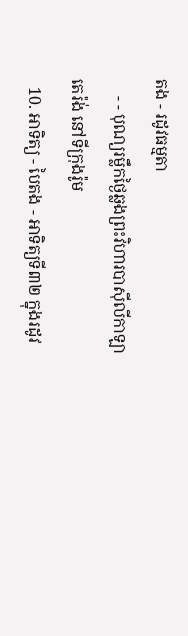តង - រដូវធម្មតា
    - - បុណ្យរម្លឹកថ្ងៃឆ្លងព្រះវិហារបាស៊ីលីកាឡាតេរ៉ង់ នៅទីក្រុងរ៉ូម
  10. អាទិត្យ - បៃតង - អាទិត្យទី៣២ ក្នុងរដូវ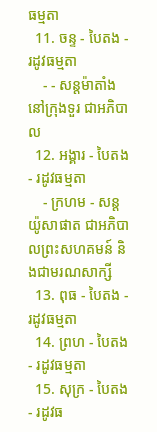ធម្មតា
  11. ចន្ទ - បៃតង - រដូវធម្មតា
    - - សន្ដម៉ាតាំងនៅក្រុងទួរ ជាអភិបាល
  12. អង្គារ - បៃតង - រដូវធម្មតា
    - ក្រហម - សន្ដយ៉ូសាផាត ជាអភិបាលព្រះសហគមន៍ និងជាមរណសាក្សី
  13. ពុធ - បៃតង - រដូវធម្មតា
  14. ព្រហ - បៃតង - រដូវធម្មតា
  15. សុក្រ - បៃតង - រដូវធ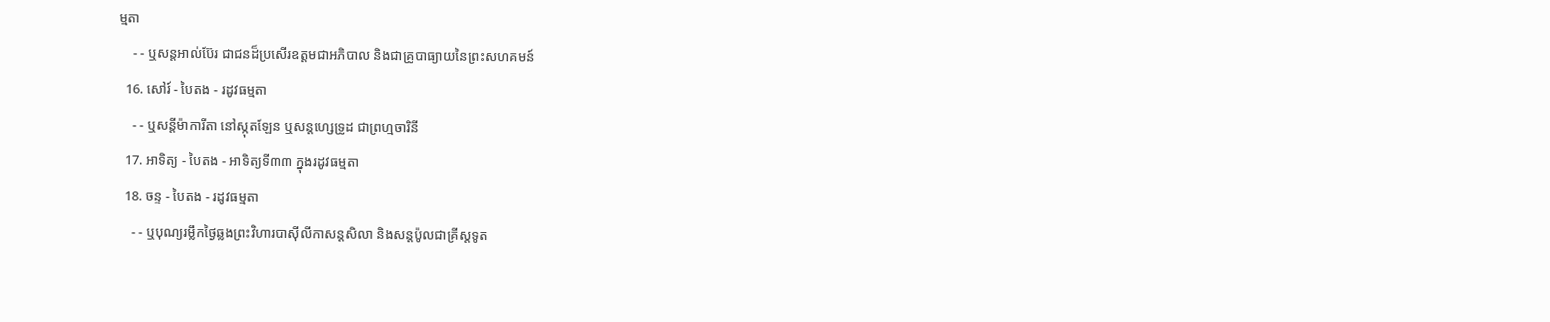ម្មតា
    - - ឬសន្ដអាល់ប៊ែរ ជាជនដ៏ប្រសើរឧត្ដមជាអភិបាល និងជាគ្រូបាធ្យាយនៃព្រះសហគមន៍
  16. សៅរ៍ - បៃតង - រដូវធម្មតា
    - - ឬសន្ដីម៉ាការីតា នៅស្កុតឡែន ឬសន្ដហ្សេទ្រូដ ជាព្រហ្មចារិនី
  17. អាទិត្យ - បៃតង - អាទិត្យទី៣៣ ក្នុងរដូវធម្មតា
  18. ចន្ទ - បៃតង - រដូវធម្មតា
    - - ឬបុណ្យរម្លឹកថ្ងៃឆ្លងព្រះវិហារបាស៊ីលីកាសន្ដសិលា និងសន្ដប៉ូលជាគ្រីស្ដទូត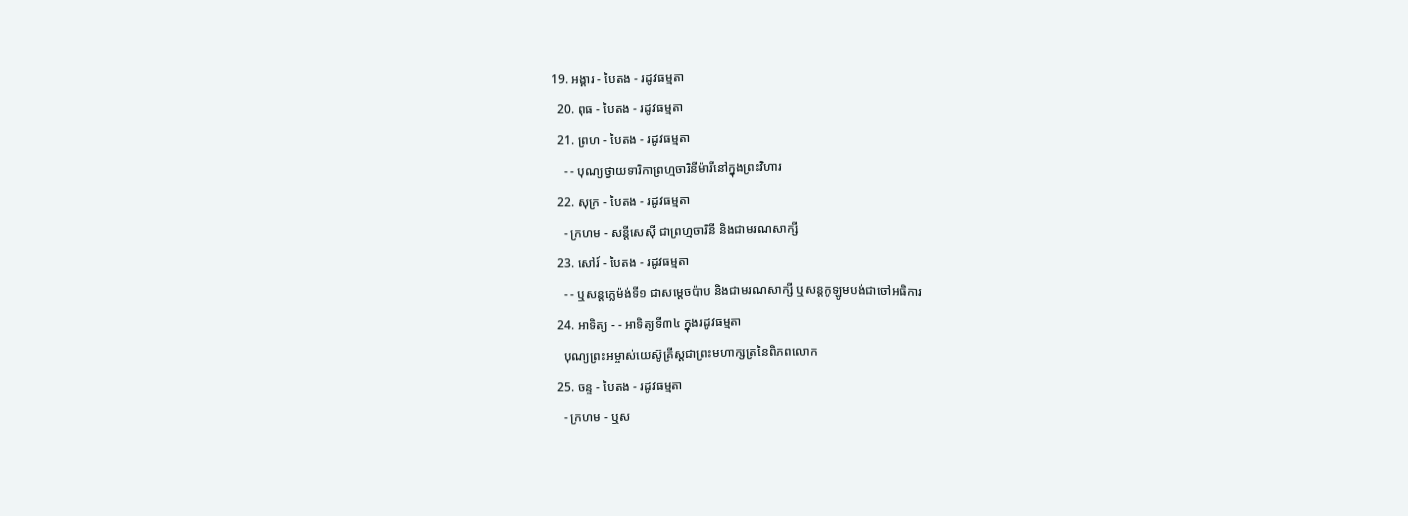19. អង្គារ - បៃតង - រដូវធម្មតា
  20. ពុធ - បៃតង - រដូវធម្មតា
  21. ព្រហ - បៃតង - រដូវធម្មតា
    - - បុណ្យថ្វាយទារិកាព្រហ្មចារិនីម៉ារីនៅក្នុងព្រះវិហារ
  22. សុក្រ - បៃតង - រដូវធម្មតា
    - ក្រហម - សន្ដីសេស៊ី ជាព្រហ្មចារិនី និងជាមរណសាក្សី
  23. សៅរ៍ - បៃតង - រដូវធម្មតា
    - - ឬសន្ដក្លេម៉ង់ទី១ ជាសម្ដេចប៉ាប និងជាមរណសាក្សី ឬសន្ដកូឡូមបង់ជាចៅអធិការ
  24. អាទិត្យ - - អាទិត្យទី៣៤ ក្នុងរដូវធម្មតា
    បុណ្យព្រះអម្ចាស់យេស៊ូគ្រីស្ដជាព្រះមហាក្សត្រនៃពិភពលោក
  25. ចន្ទ - បៃតង - រដូវធម្មតា
    - ក្រហម - ឬស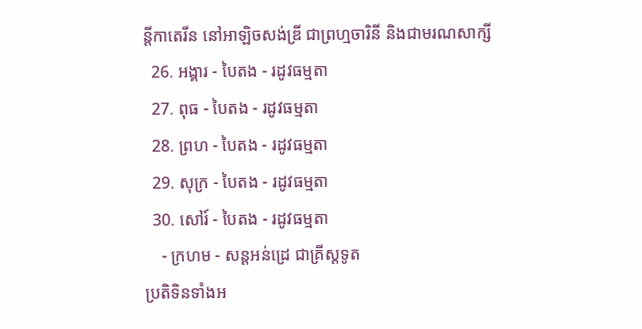ន្ដីកាតេរីន នៅអាឡិចសង់ឌ្រី ជាព្រហ្មចារិនី និងជាមរណសាក្សី
  26. អង្គារ - បៃតង - រដូវធម្មតា
  27. ពុធ - បៃតង - រដូវធម្មតា
  28. ព្រហ - បៃតង - រដូវធម្មតា
  29. សុក្រ - បៃតង - រដូវធម្មតា
  30. សៅរ៍ - បៃតង - រដូវធម្មតា
    - ក្រហម - សន្ដអន់ដ្រេ ជាគ្រីស្ដទូត
ប្រតិទិនទាំងអ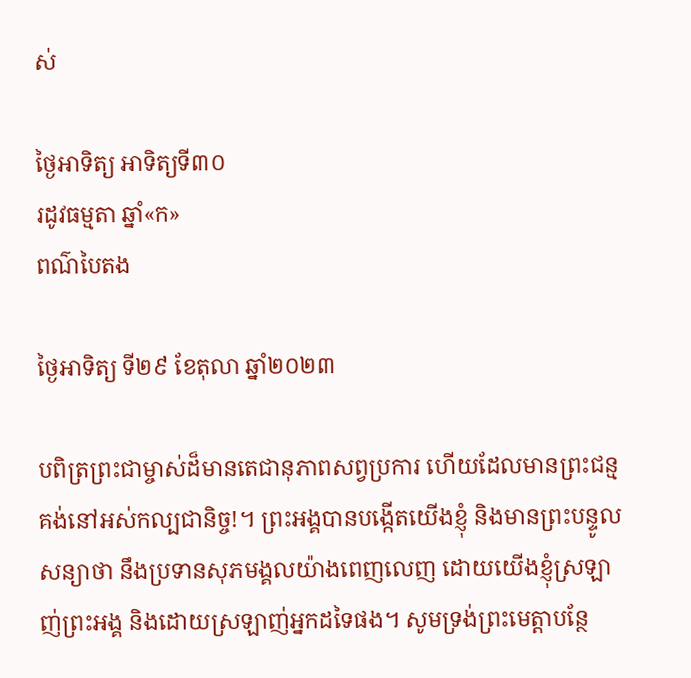ស់

ថ្ងៃអាទិត្យ អាទិត្យទី៣០
រដូវធម្មតា ឆ្នាំ«ក»
ពណ៌បៃតង

ថ្ងៃអាទិត្យ ទី២៩ ខែតុលា ឆ្នាំ២០២៣

បពិត្រព្រះជាម្ចាស់ដ៏មានតេជានុភាពសព្វប្រការ ហើយដែលមានព្រះជន្មគង់នៅអស់កល្បជានិច្ច!។ ព្រះអង្គបានបង្កើតយើងខ្ញុំ និងមានព្រះបន្ទូលសន្យាថា នឹងប្រទានសុភមង្គលយ៉ាងពេញលេញ ដោយយើងខ្ញុំស្រឡាញ់ព្រះអង្គ និងដោយស្រឡាញ់អ្នកដទៃផង។ សូមទ្រង់ព្រះមេត្តាបន្ថែ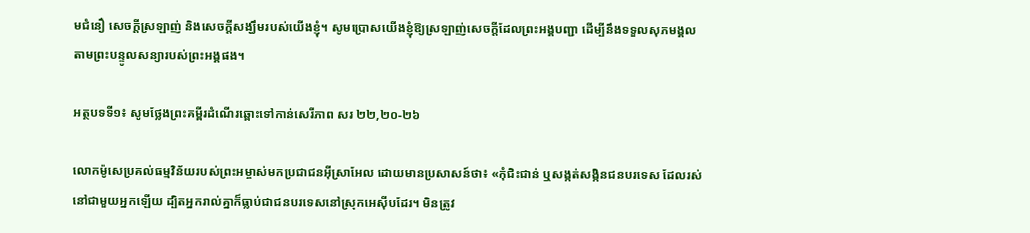មជំនឿ សេចក្តីស្រឡាញ់ និងសេចក្តីសង្ឃឹមរបស់យើងខ្ញុំ។ សូមប្រោសយើងខ្ញុំឱ្យស្រឡាញ់សេចក្តីដែលព្រះអង្គបញ្ជា ដើម្បីនឹងទទួលសុភមង្គល តាមព្រះបន្ទូលសន្យារបស់ព្រះអង្គផង។

អត្ថបទទី១៖ សូមថ្លែងព្រះគម្ពីរដំណើរឆ្ពោះទៅកាន់សេរីភាព សរ ២២,២០-២៦

លោកម៉ូសេប្រគល់ធម្មវិន័យរបស់ព្រះអម្ចាស់មកប្រជាជនអ៊ីស្រាអែល ដោយមានប្រសាសន៍ថា៖ «កុំជិះជាន់ ឬសង្កត់សង្កិនជនបរទេស ដែលរស់នៅជាមួយអ្នកឡើយ ដ្បិតអ្នករាល់គ្នាក៏ធ្លាប់ជាជនបរទេសនៅស្រុកអេស៊ីបដែរ។ មិនត្រូវ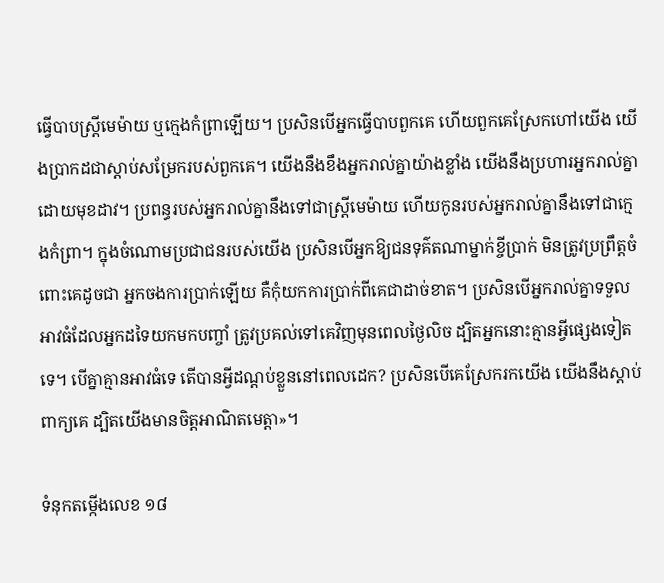ធ្វើបាបស្ត្រីមេម៉ាយ ឬក្មេងកំព្រាឡើយ។ ប្រសិនបើអ្នកធ្វើបាបពួកគេ ហើយពួកគេស្រែកហៅយើង យើងប្រាកដជាស្តាប់សម្រែករបស់ពួកគេ។ យើងនឹងខឹងអ្នករាល់គ្នាយ៉ាងខ្លាំង យើងនឹងប្រហារអ្នករាល់គ្នាដោយមុខដាវ។ ប្រពន្ធរបស់អ្នករាល់គ្នានឹងទៅជាស្ត្រីមេម៉ាយ ហើយកូនរបស់អ្នករាល់គ្នានឹងទៅជាក្មេងកំព្រា។ ក្នុងចំណោមប្រជាជនរបស់យើង ប្រសិនបើអ្នកឱ្យជនទុគ៌តណាម្នាក់ខ្ចីប្រាក់ មិនត្រូវប្រព្រឹត្តចំពោះគេដូចជា អ្នកចងការប្រាក់ឡើយ គឺកុំយកការប្រាក់ពីគេជាដាច់ខាត។ ប្រសិនបើអ្នករាល់គ្នាទទួលអាវធំដែលអ្នកដទៃយកមកបញ្ចាំ ត្រូវប្រគល់ទៅគេវិញមុនពេលថ្ងៃលិច ដ្បិតអ្នកនោះគ្មានអ្វីផ្សេងទៀតទេ។ បើគ្នាគ្មានអាវធំទេ តើបានអ្វីដណ្តប់ខ្លួននៅពេលដេក? ប្រសិនបើគេស្រែករកយើង យើងនឹងស្តាប់ពាក្យគេ ដ្បិតយើងមានចិត្តអាណិតមេត្តា»។

ទំនុកតម្កើងលេខ ១៨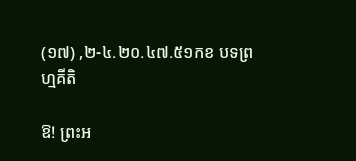(១៧) ,២-៤.២០.៤៧.៥១កខ បទព្រហ្មគីតិ

ឱ! ព្រះអ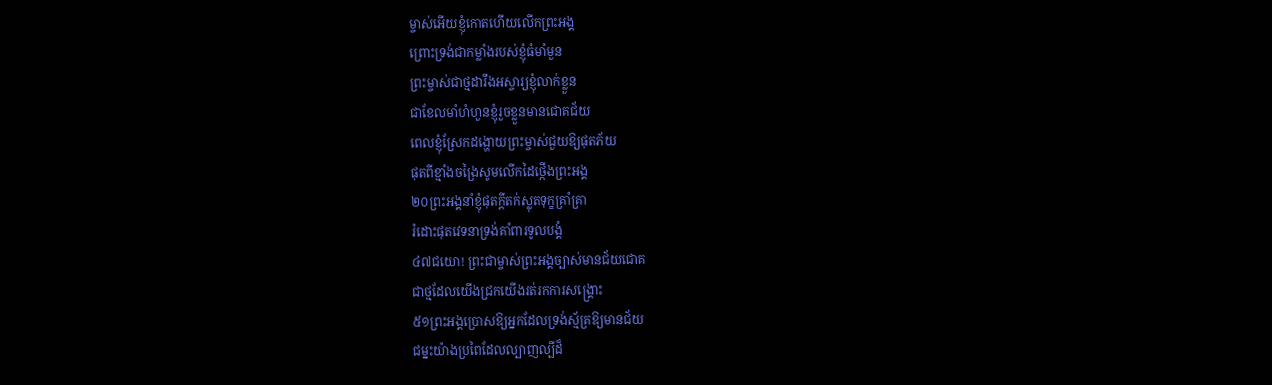ម្ចាស់អើយខ្ញុំកោតហើយលើកព្រះអង្គ
ព្រោះទ្រង់ជាកម្លាំងរបស់ខ្ញុំធំមាំមួន
ព្រះម្ចាស់ជាថ្មដារឹងអស្ចារ្យខ្ញុំលាក់ខ្លួន
ជាខែលមាំហំហួនខ្ញុំរួចខ្លួនមានជោគជ័យ
ពេលខ្ញុំស្រែកដង្ហោយព្រះម្ចាស់ជួយឱ្យផុតភ័យ
ផុតពីខ្មាំងចង្រៃសូមលើកដៃថ្កើងព្រះអង្គ
២០ព្រះអង្គនាំខ្ញុំផុតក្តីតក់ស្លុតទុក្ខគ្រាំគ្រា
រំដោះផុតវេទនាទ្រង់គាំពារទូលបង្គំ
៤៧ជយោ! ព្រះជាម្ចាស់ព្រះអង្គច្បាស់មានជ័យជោគ
ជាថ្មដែលយើងជ្រកយើងរត់រកការសង្គ្រោះ
៥១ព្រះអង្គប្រោសឱ្យអ្នកដែលទ្រង់ស្ម័គ្រឱ្យមានជ័យ
ជម្នះយ៉ាងប្រពៃដែលល្បាញល្បីដ៏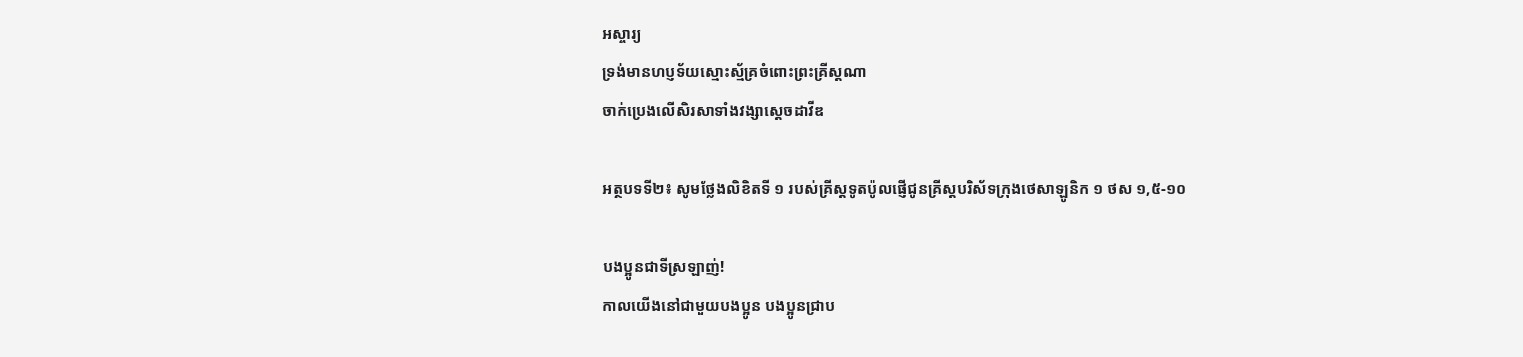អស្ចារ្យ
ទ្រង់មានហប្ញទ័យស្មោះស្ម័គ្រចំពោះព្រះគ្រីស្តណា
ចាក់ប្រេងលើសិរសាទាំងវង្សាស្តេចដាវីឌ

អត្ថបទទី២៖ សូមថ្លែងលិខិតទី ១ របស់គ្រីស្តទូតប៉ូលផ្ញើជូនគ្រីស្តបរិស័ទក្រុងថេសាឡូនិក ១ ថស ១,៥-១០

បងប្អូនជាទីស្រឡាញ់!
កាលយើងនៅជាមួយបងប្អូន បងប្អូនជ្រាប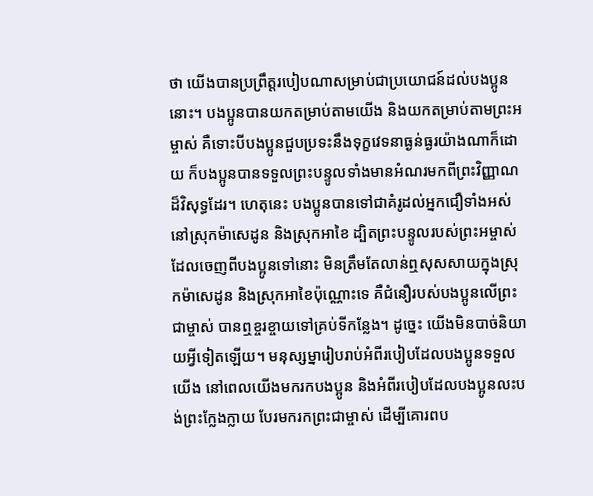ថា យើងបានប្រព្រឹត្តរបៀបណាសម្រាប់ជាប្រយោជន៍ដល់បងប្អូននោះ។ បងប្អូនបានយកតម្រាប់តាមយើង និងយកតម្រាប់តាមព្រះអម្ចាស់ គឺទោះបីបងប្អូនជួបប្រទះនឹងទុក្ខវេទនាធ្ងន់ធ្ងរយ៉ាងណាក៏ដោយ ក៏បងប្អូនបានទទួលព្រះបន្ទូលទាំងមានអំណរមកពីព្រះវិញ្ញាណដ៏វិសុទ្ធដែរ។ ហេតុនេះ បងប្អូនបានទៅជាគំរូដល់អ្នកជឿទាំងអស់នៅស្រុកម៉ាសេដូន និងស្រុកអាខៃ ដ្បិតព្រះបន្ទូលរបស់ព្រះអម្ចាស់ដែលចេញពីបងប្អូនទៅនោះ មិនត្រឹមតែលាន់ឮសុសសាយក្នុងស្រុកម៉ាសេដូន និងស្រុកអាខៃប៉ុណ្ណោះទេ គឺជំនឿរបស់បងប្អូនលើព្រះជាម្ចាស់ បានឮខ្ចរខ្ចាយទៅគ្រប់ទីកន្លែង។ ដូច្នេះ យើងមិនបាច់និយាយអ្វីទៀតឡើយ។ មនុស្សម្នារៀបរាប់អំពីរបៀបដែលបងប្អូនទទួលយើង នៅពេលយើងមករកបងប្អូន និងអំពីរបៀបដែលបងប្អូនលះបង់ព្រះក្លែងក្លាយ បែរមករកព្រះជាម្ចាស់ ដើម្បីគោរពប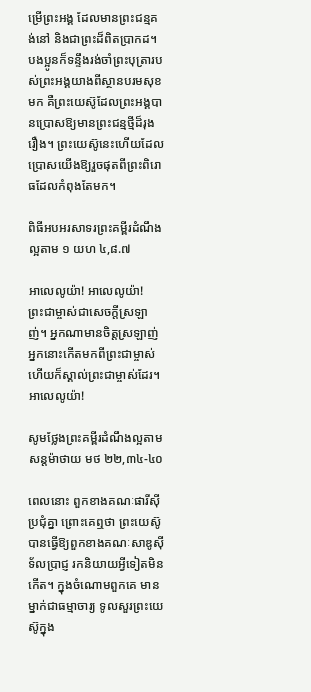ម្រើព្រះអង្គ ដែលមានព្រះជន្មគង់នៅ និងជាព្រះដ៏ពិតប្រាកដ។ បងប្អូនក៏ទន្ទឹងរង់ចាំព្រះបុត្រារបស់ព្រះអង្គយាងពីស្ថានបរមសុខមក គឺព្រះយេស៊ូដែលព្រះអង្គបានប្រោសឱ្យមានព្រះជន្មថ្មីដ៏រុងរឿង។ ព្រះយេស៊ូនេះហើយដែលប្រោសយើងឱ្យរួចផុតពីព្រះពិរោធដែលកំពុងតែមក។

ពិធីអបអរសាទរព្រះគម្ពីរដំណឹងល្អតាម ១ យហ ៤,៨.៧

អាលេលូយ៉ា! អាលេលូយ៉ា!
ព្រះជាម្ចាស់ជាសេចក្តីស្រឡាញ់។ អ្នកណាមានចិត្តស្រឡាញ់ អ្នកនោះកើតមកពីព្រះជាម្ចាស់ ហើយក៏ស្គាល់ព្រះជាម្ចាស់ដែរ។អាលេលូយ៉ា!

សូមថ្លែងព្រះគម្ពីរដំណឹងល្អតាមសន្តម៉ាថាយ មថ ២២,៣៤-៤០

ពេលនោះ ពួកខាងគណៈផារីស៊ីប្រជុំគ្នា ព្រោះគេឮថា ព្រះយេស៊ូបានធ្វើឱ្យពួកខាងគណៈសាឌូស៊ីទ័លប្រាជ្ញ រកនិយាយអ្វីទៀតមិនកើត។ ក្នុងចំណោមពួកគេ មានម្នាក់ជាធម្មាចារ្យ ទូលសួរព្រះយេស៊ូក្នុង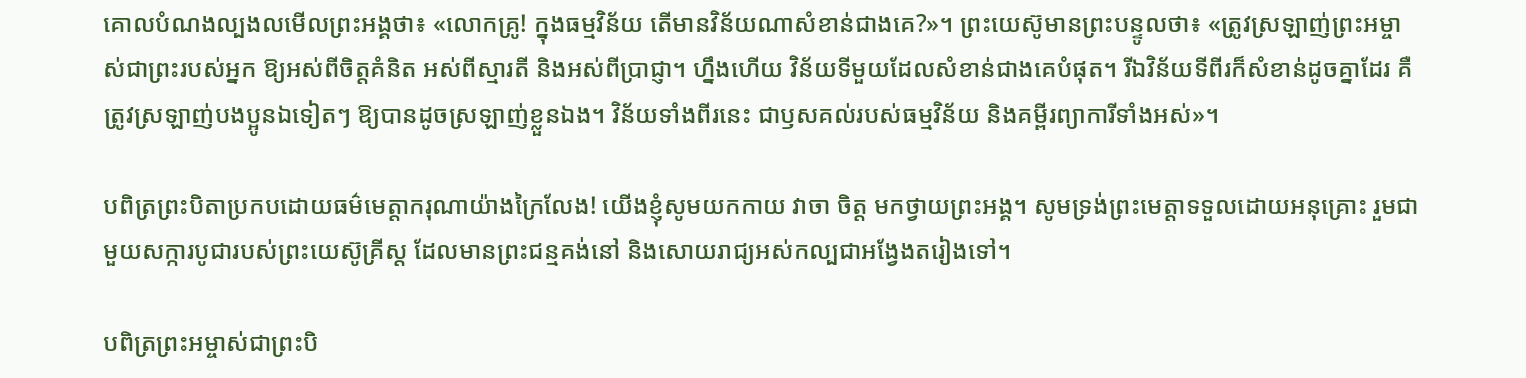គោលបំណងល្បងលមើលព្រះអង្គថា៖ «លោកគ្រូ! ក្នុងធម្មវិន័យ តើមានវិន័យណាសំខាន់ជាងគេ?»។ ព្រះយេស៊ូមានព្រះបន្ទូលថា៖ «ត្រូវស្រឡាញ់ព្រះអម្ចាស់ជាព្រះរបស់អ្នក ឱ្យអស់ពីចិត្តគំនិត អស់ពីស្មារតី និងអស់ពីប្រាជ្ញា។ ហ្នឹងហើយ វិន័យទីមួយដែលសំខាន់ជាងគេបំផុត។ រីឯវិន័យទីពីរក៏សំខាន់ដូចគ្នាដែរ គឺត្រូវស្រឡាញ់បងប្អូនឯទៀតៗ ឱ្យបានដូចស្រឡាញ់ខ្លួនឯង។ វិន័យទាំងពីរនេះ ជាឫសគល់របស់ធម្មវិន័យ និងគម្ពីរព្យាការីទាំងអស់»។

បពិត្រព្រះបិតាប្រកបដោយធម៌មេត្តាករុណាយ៉ាងក្រៃលែង! យើងខ្ញុំសូមយកកាយ វាចា ចិត្ត មកថ្វាយព្រះអង្គ។ សូមទ្រង់ព្រះមេត្តាទទួលដោយអនុគ្រោះ រួមជាមួយសក្ការបូជារបស់ព្រះយេស៊ូគ្រីស្ត ដែលមានព្រះជន្មគង់នៅ និងសោយរាជ្យអស់កល្បជាអង្វែងតរៀងទៅ។

បពិត្រព្រះអម្ចាស់ជាព្រះបិ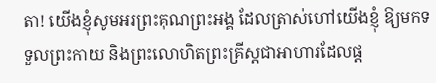តា! យើងខ្ញុំសូមអរព្រះគុណព្រះអង្គ ដែលត្រាស់ហៅយើងខ្ញុំ ឱ្យមកទទួលព្រះកាយ និងព្រះលោហិតព្រះគ្រីស្តជាអាហារដែលផ្ត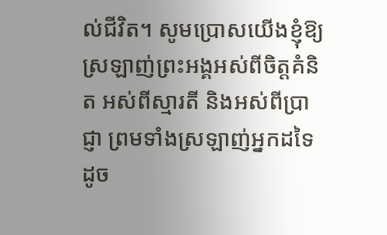ល់ជីវិត។ សូមប្រោសយើងខ្ញុំឱ្យស្រឡាញ់ព្រះអង្គអស់ពីចិត្តគំនិត អស់ពីស្មារតី និងអស់ពីប្រាជ្ញា ព្រមទាំងស្រឡាញ់អ្នកដទៃដូច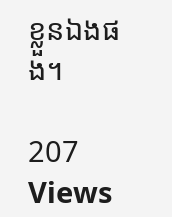ខ្លួនឯងផង។

207 Views